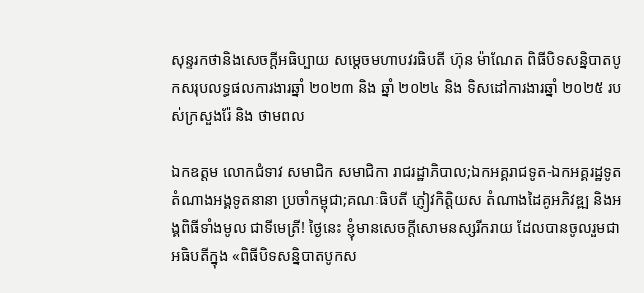សុន្ទរកថានិងសេចក្ដីអធិប្បាយ សម្ដេចមហាបវរធិបតី ហ៊ុន ម៉ាណែត ពិធីបិទសន្និបាតបូកសរុបលទ្ធផលការងារឆ្នាំ ២០២៣ និង ឆ្នាំ ២០២៤ និង ទិសដៅការងារឆ្នាំ ២០២៥ របស់ក្រសួងរ៉ែ និង ថាមពល

ឯកឧត្តម លោកជំទាវ សមាជិក សមាជិកា រាជរដ្ឋាភិបាល;ឯកអគ្គរាជទូត-ឯកអគ្គរដ្ឋទូត តំណាងអង្គទូតនានា ប្រចាំកម្ពុជា;គណៈធិបតី ភ្ញៀវកិត្តិយស តំណាងដៃគូអភិវឌ្ឍ និងអង្គពិធីទាំងមូល ជាទីមេត្រី! ថ្ងៃនេះ ខ្ញុំមានសេចក្តីសោមនស្សរីករាយ ដែលបានចូលរួមជាអធិបតីក្នុង «ពិធីបិទសន្និបាតបូកស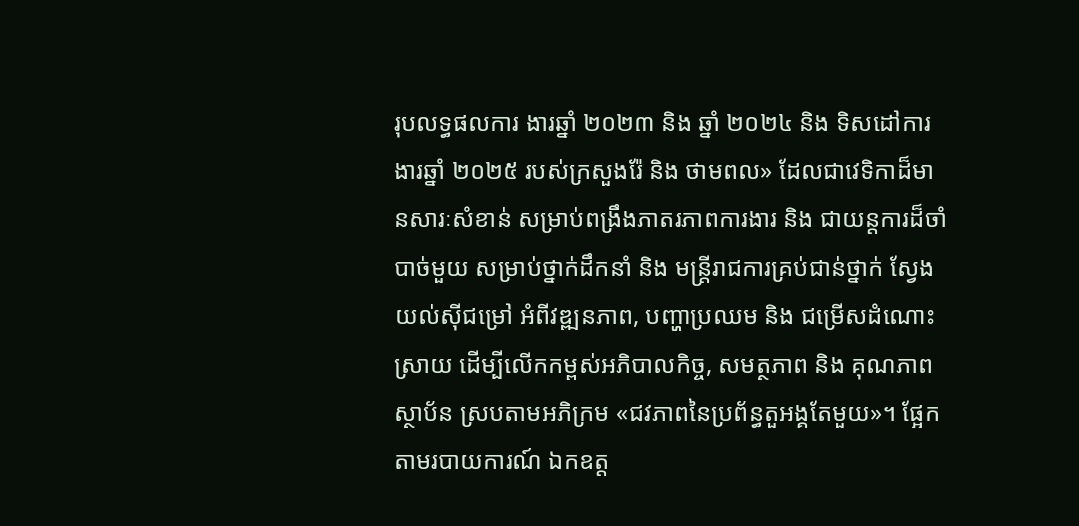រុបលទ្ធផលការ ងារឆ្នាំ ២០២៣ និង ឆ្នាំ ២០២៤ និង ទិសដៅការងារឆ្នាំ ២០២៥ របស់ក្រសួងរ៉ែ និង ថាមពល» ដែលជាវេទិកាដ៏មានសារៈសំខាន់ សម្រាប់ពង្រឹងភាតរភាពការងារ និង ជាយន្តការដ៏ចាំបាច់មួយ សម្រាប់ថ្នាក់ដឹកនាំ និង មន្រ្តីរាជការគ្រប់ជាន់ថ្នាក់ ស្វែងយល់ស៊ីជម្រៅ អំពីវឌ្ឍនភាព, បញ្ហាប្រឈម និង ជម្រើសដំណោះស្រាយ ដើម្បីលើកកម្ពស់អភិបាលកិច្ច, សមត្ថភាព និង គុណភាព ស្ថាប័ន ស្របតាមអភិក្រម «ជវភាពនៃប្រព័ន្ធតួអង្គតែមួយ»។ ផ្អែកតាមរបាយការណ៍ ឯកឧត្ត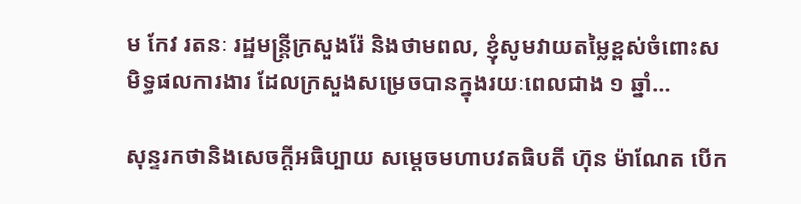ម កែវ រតនៈ រដ្ឋមន្ត្រីក្រសួងរ៉ែ និងថាមពល, ខ្ញុំសូមវាយតម្លៃខ្ពស់ចំពោះសមិទ្ធផលការងារ ដែលក្រសួងសម្រេចបានក្នុងរយៈពេលជាង ១ ឆ្នាំ…

សុន្ទរកថានិងសេចក្ដីអធិប្បាយ សម្ដេចមហាបវតធិបតី ហ៊ុន ម៉ាណែត បើក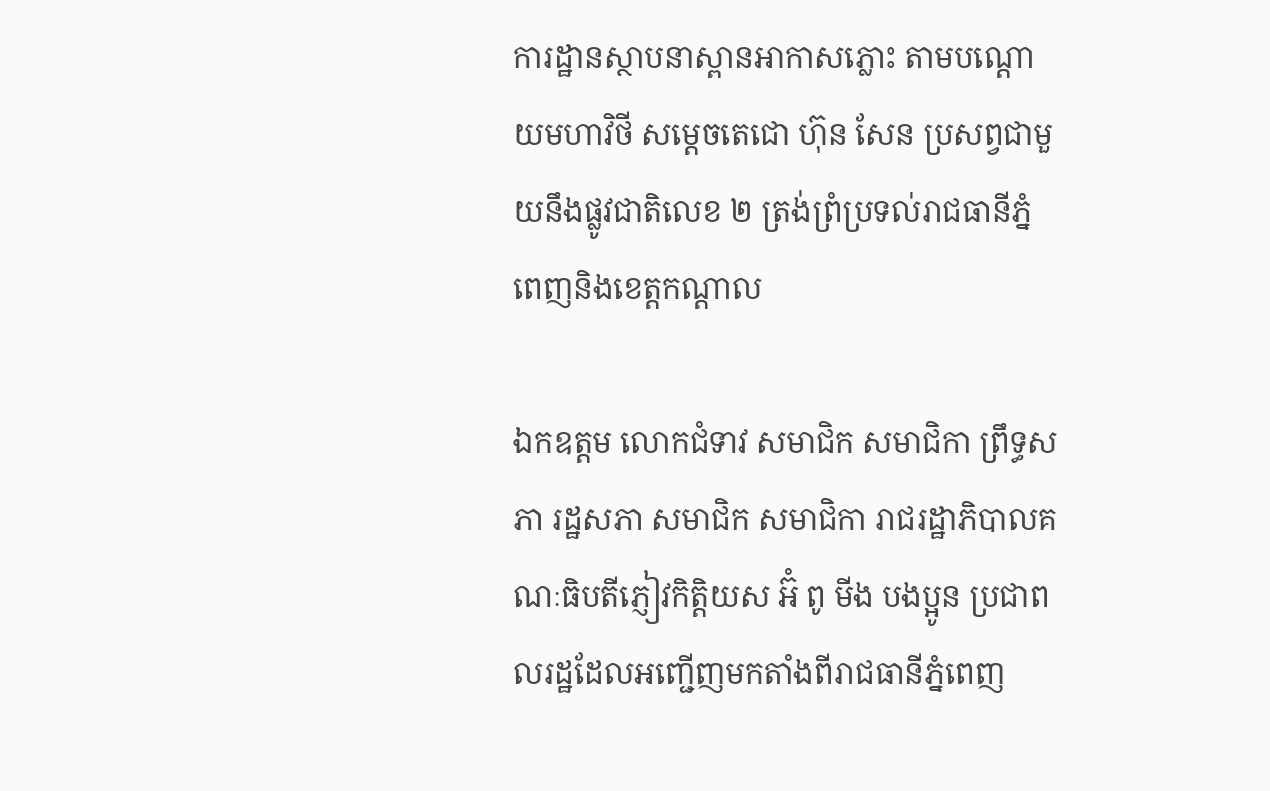ការដ្ឋានស្ថាបនាស្ពានអាកាសភ្លោះ តាមបណ្ដោយមហាវិថី សម្ដេចតេជោ ហ៊ុន សែន ប្រសព្វជាមួយនឹងផ្លូវជាតិលេខ ២ ត្រង់ព្រំប្រទល់រាជធានីភ្នំពេញនិងខេត្តកណ្ដាល

ឯកឧត្តម លោកជំទាវ សមាជិក សមាជិកា ព្រឹទ្ធសភា រដ្ឋសភា សមាជិក សមាជិកា រាជរដ្ឋាភិបាលគណៈធិបតីភ្ញៀវកិត្តិយស អ៊ំ ពូ មីង បងប្អូន ប្រជាពលរដ្ឋដែលអញ្ជើញមកតាំងពីរាជធានីភ្នំពេញ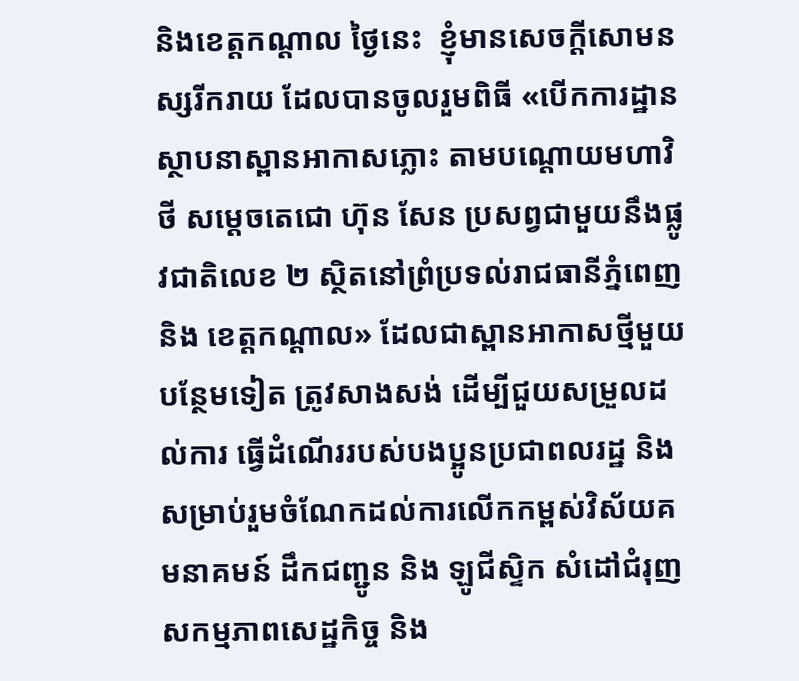និងខេត្តកណ្ដាល ថ្ងៃនេះ  ខ្ញុំមានសេចក្តីសោមនស្សរីករាយ ដែលបានចូលរួមពិធី «បើកការដ្ឋានស្ថាបនាស្ពានអាកាសភ្លោះ តាមបណ្ដោយមហាវិថី សម្ដេចតេជោ ហ៊ុន សែន ប្រសព្វជាមួយនឹងផ្លូវជាតិលេខ ២ ស្ថិតនៅព្រំប្រទល់រាជធានីភ្នំពេញ និង ខេត្តកណ្ដាល» ដែលជាស្ពានអាកាសថ្មីមួយ បន្ថែមទៀត ត្រូវសាងសង់ ដើម្បីជួយសម្រួលដល់ការ ធ្វើដំណើររបស់បងប្អូនប្រជាពលរដ្ឋ និង សម្រាប់រួមចំណែកដល់ការលើកកម្ពស់វិស័យគមនាគមន៍ ដឹកជញ្ជូន និង ឡូជីស្ទិក សំដៅជំរុញ សកម្មភាពសេដ្ឋកិច្ច និង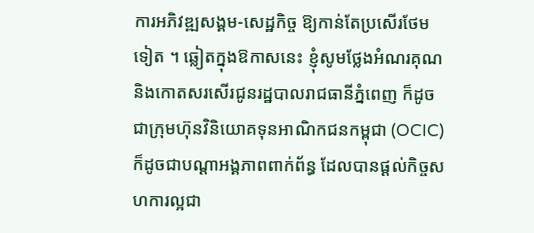ការអភិវឌ្ឍសង្គម-សេដ្ឋកិច្ច ឱ្យកាន់តែប្រសើរថែមទៀត ។ ឆ្លៀតក្នុងឱកាសនេះ ខ្ញុំសូមថ្លែងអំណរគុណ និងកោតសរសើរជូនរដ្ឋបាលរាជធានីភ្នំពេញ ក៏ដូចជាក្រុមហ៊ុនវិនិយោគទុនអាណិកជនកម្ពុជា (OCIC) ក៏ដូចជាបណ្ដាអង្គភាពពាក់ព័ន្ធ ដែលបានផ្ដល់កិច្ចសហការល្អជា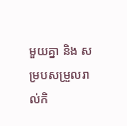មួយគ្នា និង សម្របសម្រួលរាល់កិ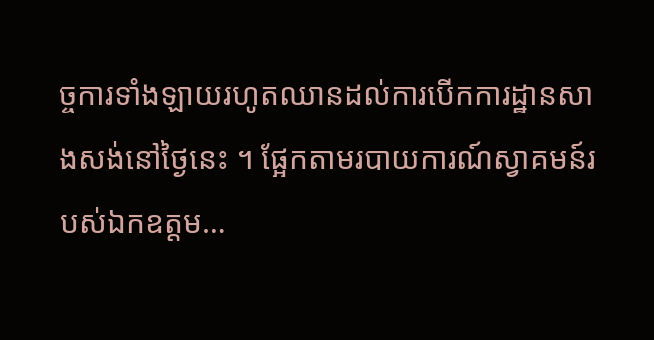ច្ចការទាំងឡាយរហូតឈានដល់ការបើកការដ្ឋានសាងសង់នៅថ្ងៃនេះ ។ ផ្អែកតាមរបាយការណ៍ស្វាគមន៍របស់ឯកឧត្តម…